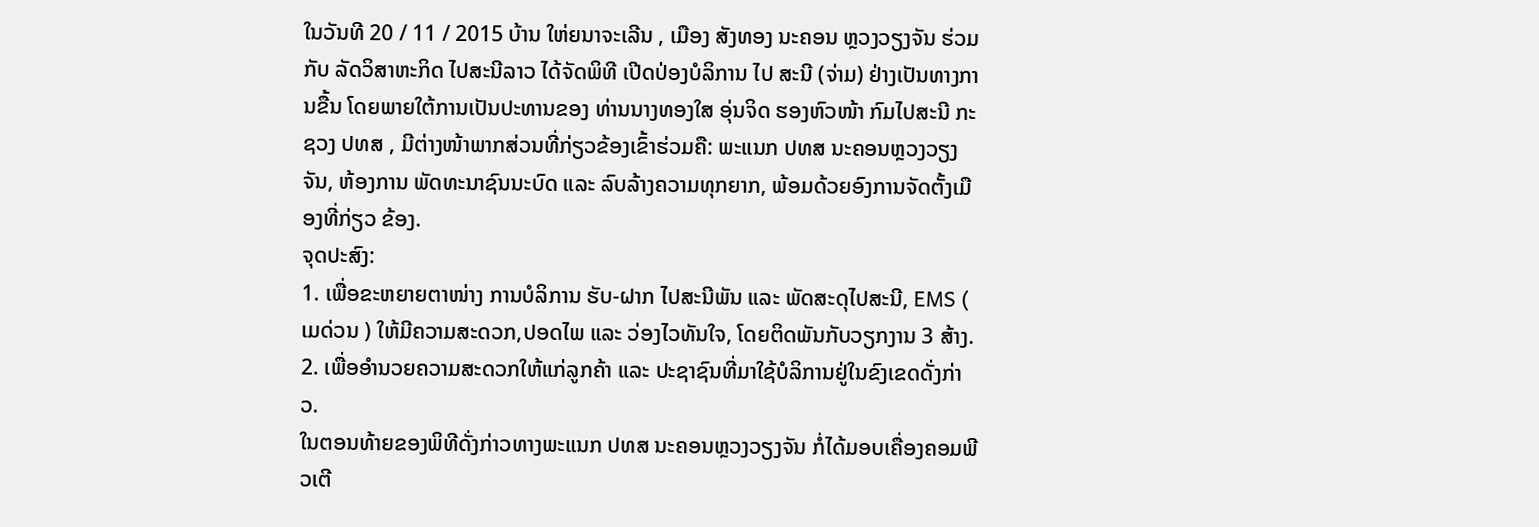ໃນວັນທີ 20 / 11 / 2015 ບ້ານ ໃຫ່ຍນາຈະເລີນ , ເມືອງ ສັງທອງ ນະຄອນ ຫຼວງວຽງຈັນ ຮ່ວມກັບ ລັດວິສາຫະກິດ ໄປສະນີລາວ ໄດ້ຈັດພິທີ ເປີດປ່ອງບໍລິການ ໄປ ສະນີ (ຈ່າມ) ຢ່າງເປັນທາງການຂື້ນ ໂດຍພາຍໃຕ້ການເປັນປະທານຂອງ ທ່ານນາງທອງໃສ ອຸ່ນຈິດ ຮອງຫົວໜ້າ ກົມໄປສະນີ ກະຊວງ ປທສ , ມີຕ່າງໜ້າພາກສ່ວນທີ່ກ່ຽວຂ້ອງເຂົ້າຮ່ວມຄື: ພະແນກ ປທສ ນະຄອນຫຼວງວຽງຈັນ, ຫ້ອງການ ພັດທະນາຊົນນະບົດ ແລະ ລົບລ້າງຄວາມທຸກຍາກ, ພ້ອມດ້ວຍອົງການຈັດຕັ້ງເມືອງທີ່ກ່ຽວ ຂ້ອງ.
ຈຸດປະສົງ:
1. ເພື່ອຂະຫຍາຍຕາໜ່າງ ການບໍລິການ ຮັບ-ຝາກ ໄປສະນີພັນ ແລະ ພັດສະດຸໄປສະນີ, EMS ( ເມດ່ວນ ) ໃຫ້ມີຄວາມສະດວກ,ປອດໄພ ແລະ ວ່ອງໄວທັນໃຈ, ໂດຍຕິດພັນກັບວຽກງານ 3 ສ້າງ.
2. ເພື່ອອຳນວຍຄວາມສະດວກໃຫ້ແກ່ລູກຄ້າ ແລະ ປະຊາຊົນທີ່ມາໃຊ້ບໍລິການຢູ່ໃນຂົງເຂດດັ່ງກ່າວ.
ໃນຕອນທ້າຍຂອງພິທີດັ່ງກ່າວທາງພະແນກ ປທສ ນະຄອນຫຼວງວຽງຈັນ ກໍ່ໄດ້ມອບເຄື່ອງຄອມພີວເຕີ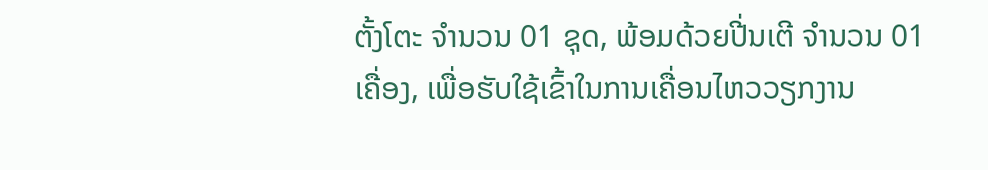ຕັ້ງໂຕະ ຈຳນວນ 01 ຊຸດ, ພ້ອມດ້ວຍປີ່ນເຕີ ຈຳນວນ 01 ເຄື່ອງ, ເພື່ອຮັບໃຊ້ເຂົ້າໃນການເຄື່ອນໄຫວວຽກງານ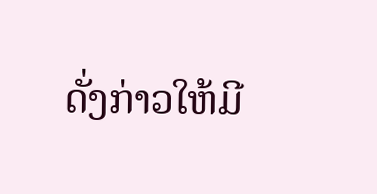ດັ່ງກ່າວໃຫ້ມີ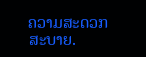ຄວາມສະດວກສະບາຍ.